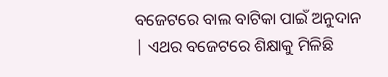ବଜେଟରେ ବାଲ ବାଟିକା ପାଇଁ ଅନୁଦାନ | ଏଥର ବଜେଟରେ ଶିକ୍ଷାକୁ ମିଳିଛି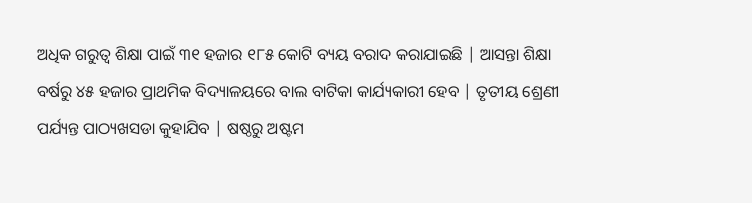ଅଧିକ ଗରୁତ୍ବ ଶିକ୍ଷା ପାଇଁ ୩୧ ହଜାର ୧୮୫ କୋଟି ବ୍ୟୟ ବରାଦ କରାଯାଇଛି | ଆସନ୍ତା ଶିକ୍ଷା ବର୍ଷରୁ ୪୫ ହଜାର ପ୍ରାଥମିକ ବିଦ୍ୟାଳୟରେ ବାଲ ବାଟିକା କାର୍ଯ୍ୟକାରୀ ହେବ | ତୃତୀୟ ଶ୍ରେଣୀ ପର୍ଯ୍ୟନ୍ତ ପାଠ୍ୟଖସଡା କୁହାଯିବ | ଷଷ୍ଠରୁ ଅଷ୍ଟମ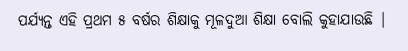ପର୍ଯ୍ୟନ୍ତ ଏହି ପ୍ରଥମ ୫ ବର୍ଷର ଶିକ୍ଷାକୁ ମୂଳଦୁଆ ଶିକ୍ଷା ବୋଲି କୁହାଯାଉଛି |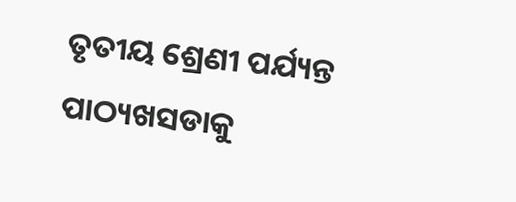ତୃତୀୟ ଶ୍ରେଣୀ ପର୍ଯ୍ୟନ୍ତ ପାଠ୍ୟଖସଡାକୁ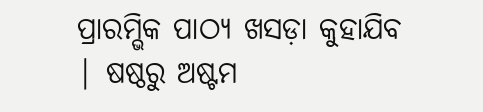ପ୍ରାରମ୍ଭିକ ପାଠ୍ୟ ଖସଡ଼ା କୁହାଯିବ | ଷଷ୍ଠରୁ ଅଷ୍ଟମ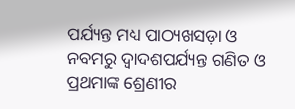ପର୍ଯ୍ୟନ୍ତ ମଧ୍ୟ ପାଠ୍ୟଖସଡ଼ା ଓ ନବମରୁ ଦ୍ୱାଦଶପର୍ଯ୍ୟନ୍ତ ଗଣିତ ଓ ପ୍ରଥମାଙ୍କ ଶ୍ରେଣୀର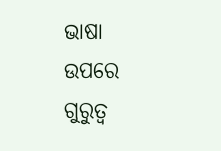ଭାଷା ଉପରେ ଗୁରୁତ୍ୱ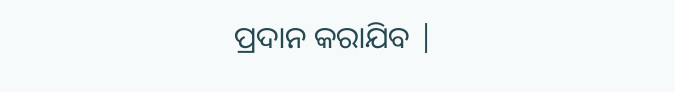ପ୍ରଦାନ କରାଯିବ |